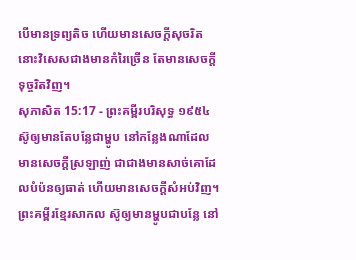បើមានទ្រព្យតិច ហើយមានសេចក្ដីសុចរិត នោះវិសេសជាងមានកំរៃច្រើន តែមានសេចក្ដីទុច្ចរិតវិញ។
សុភាសិត 15:17 - ព្រះគម្ពីរបរិសុទ្ធ ១៩៥៤ ស៊ូឲ្យមានតែបន្លែជាម្ហូប នៅកន្លែងណាដែលមានសេចក្ដីស្រឡាញ់ ជាជាងមានសាច់គោដែលបំប៉នឲ្យធាត់ ហើយមានសេចក្ដីសំអប់វិញ។ ព្រះគម្ពីរខ្មែរសាកល ស៊ូឲ្យមានម្ហូបជាបន្លែ នៅ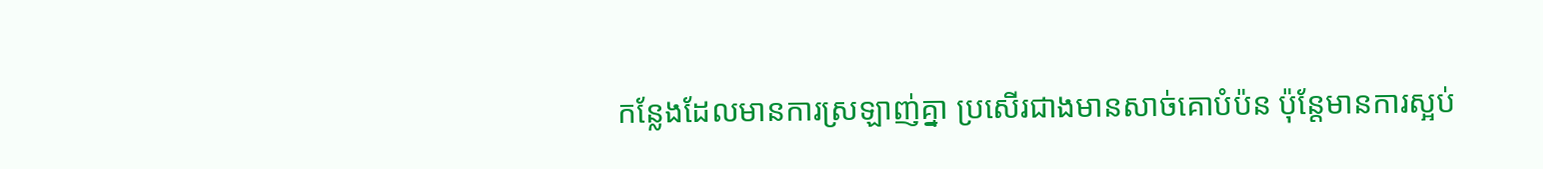កន្លែងដែលមានការស្រឡាញ់គ្នា ប្រសើរជាងមានសាច់គោបំប៉ន ប៉ុន្តែមានការស្អប់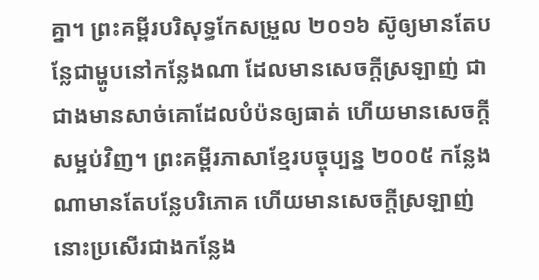គ្នា។ ព្រះគម្ពីរបរិសុទ្ធកែសម្រួល ២០១៦ ស៊ូឲ្យមានតែបន្លែជាម្ហូបនៅកន្លែងណា ដែលមានសេចក្ដីស្រឡាញ់ ជាជាងមានសាច់គោដែលបំប៉នឲ្យធាត់ ហើយមានសេចក្ដីសម្អប់វិញ។ ព្រះគម្ពីរភាសាខ្មែរបច្ចុប្បន្ន ២០០៥ កន្លែងណាមានតែបន្លែបរិភោគ ហើយមានសេចក្ដីស្រឡាញ់ នោះប្រសើរជាងកន្លែង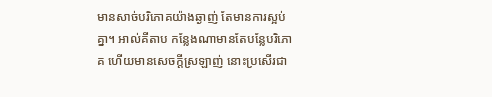មានសាច់បរិភោគយ៉ាងឆ្ងាញ់ តែមានការស្អប់គ្នា។ អាល់គីតាប កន្លែងណាមានតែបន្លែបរិភោគ ហើយមានសេចក្ដីស្រឡាញ់ នោះប្រសើរជា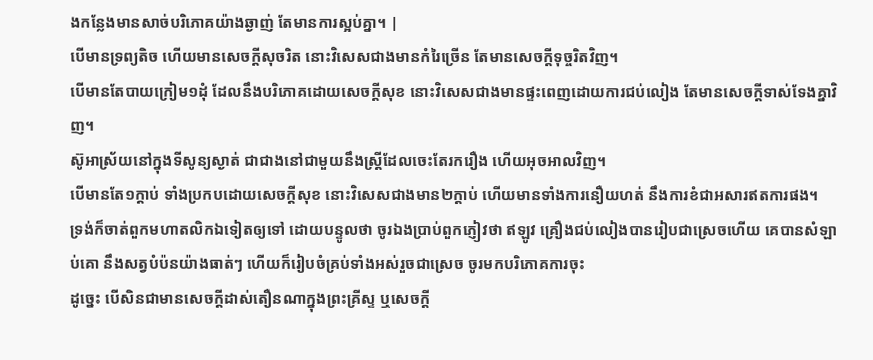ងកន្លែងមានសាច់បរិភោគយ៉ាងឆ្ងាញ់ តែមានការស្អប់គ្នា។ |
បើមានទ្រព្យតិច ហើយមានសេចក្ដីសុចរិត នោះវិសេសជាងមានកំរៃច្រើន តែមានសេចក្ដីទុច្ចរិតវិញ។
បើមានតែបាយក្រៀម១ដុំ ដែលនឹងបរិភោគដោយសេចក្ដីសុខ នោះវិសេសជាងមានផ្ទះពេញដោយការជប់លៀង តែមានសេចក្ដីទាស់ទែងគ្នាវិញ។
ស៊ូអាស្រ័យនៅក្នុងទីសូន្យស្ងាត់ ជាជាងនៅជាមួយនឹងស្ត្រីដែលចេះតែរករឿង ហើយអុចអាលវិញ។
បើមានតែ១ក្តាប់ ទាំងប្រកបដោយសេចក្ដីសុខ នោះវិសេសជាងមាន២ក្តាប់ ហើយមានទាំងការនឿយហត់ នឹងការខំជាអសារឥតការផង។
ទ្រង់ក៏ចាត់ពួកមហាតលិកឯទៀតឲ្យទៅ ដោយបន្ទូលថា ចូរឯងប្រាប់ពួកភ្ញៀវថា ឥឡូវ គ្រឿងជប់លៀងបានរៀបជាស្រេចហើយ គេបានសំឡាប់គោ នឹងសត្វបំប៉នយ៉ាងធាត់ៗ ហើយក៏រៀបចំគ្រប់ទាំងអស់រួចជាស្រេច ចូរមកបរិភោគការចុះ
ដូច្នេះ បើសិនជាមានសេចក្ដីដាស់តឿនណាក្នុងព្រះគ្រីស្ទ ឬសេចក្ដី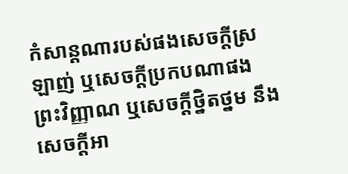កំសាន្តណារបស់ផងសេចក្ដីស្រឡាញ់ ឬសេចក្ដីប្រកបណាផងព្រះវិញ្ញាណ ឬសេចក្ដីថ្និតថ្នម នឹងសេចក្ដីអា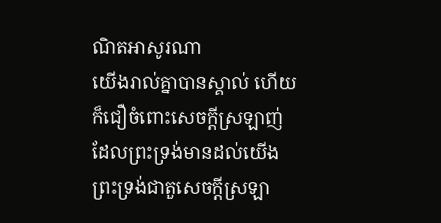ណិតអាសូរណា
យើងរាល់គ្នាបានស្គាល់ ហើយក៏ជឿចំពោះសេចក្ដីស្រឡាញ់ ដែលព្រះទ្រង់មានដល់យើង ព្រះទ្រង់ជាតួសេចក្ដីស្រឡា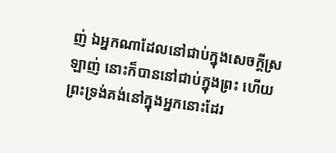ញ់ ឯអ្នកណាដែលនៅជាប់ក្នុងសេចក្ដីស្រឡាញ់ នោះក៏បាននៅជាប់ក្នុងព្រះ ហើយព្រះទ្រង់គង់នៅក្នុងអ្នកនោះដែរ